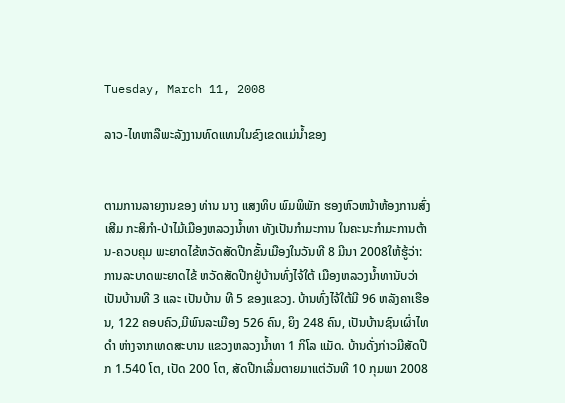Tuesday, March 11, 2008

ລາວ-ໄທຫາລືພະລັງງານທົດແທນໃນຂົງເຂດແມ່ນ້ຳຂອງ


ຕາມການລາຍງານຂອງ ທ່ານ ນາງ ແສງທິບ ພົມພິພັກ ຮອງຫົວຫນ້າຫ້ອງການສົ່ງເສີມ ກະສິກຳ-ປ່າໄມ້ເມືອງຫລວງນ້ຳທາ ທັງເປັນກຳມະການ ໃນຄະນະກຳມະການຕ້ານ-ຄວບຄຸມ ພະຍາດໄຂ້ຫວັດສັດປີກຂັ້ນເມືອງໃນວັນທີ 8 ມີນາ 2008ໃຫ້ຮູ້ວ່າ: ການລະບາດພະຍາດໄຂ້ ຫວັດສັດປີກຢູ່ບ້ານທົ່ງໄຈ້ໃຕ້ ເມືອງຫລວງນ້ຳທານັບວ່າເປັນບ້ານທີ 3 ແລະ ເປັນບ້ານ ທີ 5 ຂອງແຂວງ. ບ້ານທົ່ງໄຈ້ໃຕ້ມີ 96 ຫລັງຄາເຮືອນ, 122 ຄອບຄົວ,ມີພົນລະເມືອງ 526 ຄົນ, ຍິງ 248 ຄົນ, ເປັນບ້ານຊົນເຜົ່າໄທດຳ ຫ່າງຈາກເທດສະບານ ແຂວງຫລວງນ້ຳທາ 1 ກິໂລ ແມັດ. ບ້ານດັ່ງກ່າວມີສັດປີກ 1.540 ໂຕ, ເປັດ 200 ໂຕ, ສັດປີກເລີ່ມຕາຍມາແຕ່ວັນທີ 10 ກຸມພາ 2008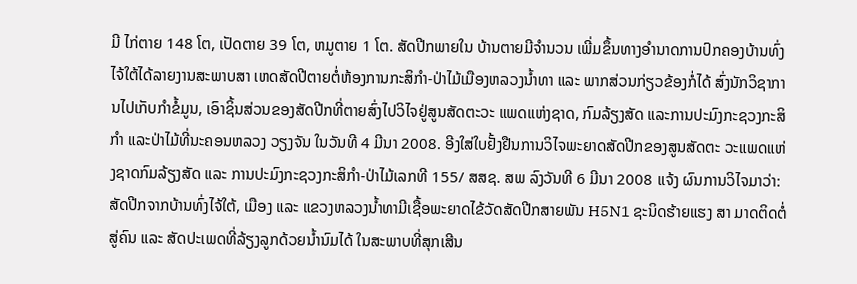ມີ ໄກ່ຕາຍ 148 ໂຕ, ເປັດຕາຍ 39 ໂຕ, ຫມູຕາຍ 1 ໂຕ. ສັດປີກພາຍໃນ ບ້ານຕາຍມີຈຳນວນ ເພີ່ມຂຶ້ນທາງອຳນາດການປົກຄອງບ້ານທົ່ງໄຈ້ໃຕ້ໄດ້ລາຍງານສະພາບສາ ເຫດສັດປີຕາຍຕໍ່ຫ້ອງການກະສິກຳ-ປ່າໄມ້ເມືອງຫລວງນ້ຳທາ ແລະ ພາກສ່ວນກ່ຽວຂ້ອງກໍ່ໄດ້ ສົ່ງນັກວິຊາການໄປເກັບກຳຂໍ້ມູນ, ເອົາຊິ້ນສ່ວນຂອງສັດປີກທີ່ຕາຍສົ່ງໄປວິໄຈຢູ່ສູນສັດຕະວະ ແພດແຫ່ງຊາດ, ກົມລ້ຽງສັດ ແລະການປະມົງກະຊວງກະສິກຳ ແລະປ່າໄມ້ທີ່ນະຄອນຫລວງ ວຽງຈັນ ໃນວັນທີ 4 ມີນາ 2008. ອີງໃສ່ໃບຢັ້ງຢືນການວິໄຈພະຍາດສັດປີກຂອງສູນສັດຕະ ວະແພດແຫ່ງຊາດກົມລ້ຽງສັດ ແລະ ການປະມົງກະຊວງກະສິກຳ-ປ່າໄມ້ເລກທີ 155/ ສສຊ. ສພ ລົງວັນທີ 6 ມີນາ 2008 ແຈ້ງ ຜົນການວິໄຈມາວ່າ: ສັດປີກຈາກບ້ານທົ່ງໄຈ້ໃຕ້, ເມືອງ ແລະ ແຂວງຫລວງນ້ຳທາມີເຊື້ອພະຍາດໄຂ້ວັດສັດປີກສາຍພັນ H5N1 ຊະນິດຮ້າຍແຮງ ສາ ມາດຕິດຕໍ່ສູ່ຄົນ ແລະ ສັດປະເພດທີ່ລ້ຽງລູກດ້ວຍນ້ຳນົມໄດ້ ໃນສະພາບທີ່ສຸກເສີນ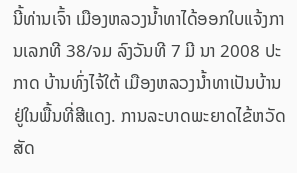ນີ້ທ່ານເຈົ້າ ເມືອງຫລວງນ້ຳທາໄດ້ອອກໃບແຈ້ງການເລກທີ 38/ຈມ ລົງວັນທີ 7 ມີ ນາ 2008 ປະກາດ ບ້ານທົ່ງໄຈ້ໃຕ້ ເມືອງຫລວງນ້ຳທາເປັນບ້ານຢູ່ໃນພື້ນທີ່ສີແດງ. ການລະບາດພະຍາດໄຂ້ຫວັດ ສັດ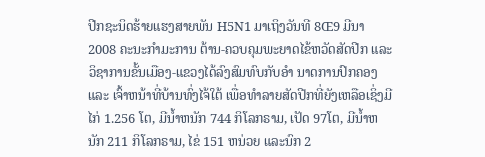ປີກຊະນິດຮ້າຍແຮງສາຍພັນ H5N1 ມາເຖິງວັນທີ 8Œ9 ມີນາ 2008 ຄະນະກຳມະການ ຕ້ານ-ຄວບຄຸມພະຍາດໄຂ້ຫວັດສັດປີກ ແລະ ວິຊາການຂັ້ນເມືອງ-ແຂວງໄດ້ລົງສົມທົບກັບອຳ ນາດການປົກຄອງ ແລະ ເຈົ້າຫນ້າທີ່ບ້ານທົ່ງໄຈ້ໃຕ້ ເພື່ອທຳລາຍສັດປີກທີ່ຍັງເຫລືອເຊິ່ງມີໄກ່ 1.256 ໂຕ, ມີນ້ຳຫນັກ 744 ກິໂລກຣາມ, ເປັດ 97ໂຕ, ມີນ້ຳຫນັກ 211 ກິໂລກຣາມ, ໄຂ່ 151 ຫນ່ວຍ ແລະນົກ 2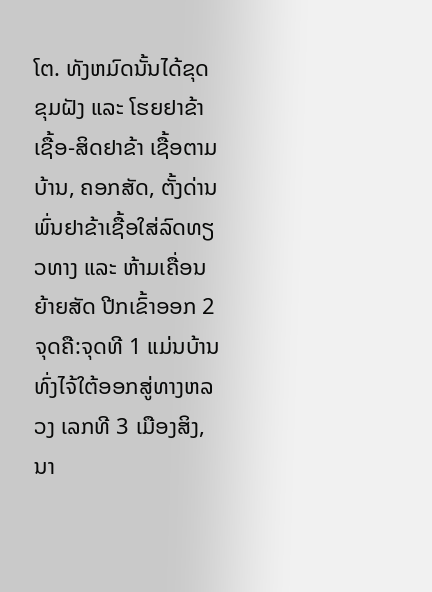ໂຕ. ທັງຫມົດນັ້ນໄດ້ຂຸດຂຸມຝັງ ແລະ ໂຮຍຢາຂ້າເຊື້ອ-ສິດຢາຂ້າ ເຊື້ອຕາມບ້ານ, ຄອກສັດ, ຕັ້ງດ່ານພົ່ນຢາຂ້າເຊື້ອໃສ່ລົດທຽວທາງ ແລະ ຫ້າມເຄື່ອນຍ້າຍສັດ ປີກເຂົ້າອອກ 2 ຈຸດຄື:ຈຸດທີ 1 ແມ່ນບ້ານທົ່ງໄຈ້ໃຕ້ອອກສູ່ທາງຫລວງ ເລກທີ 3 ເມືອງສິງ, ນາ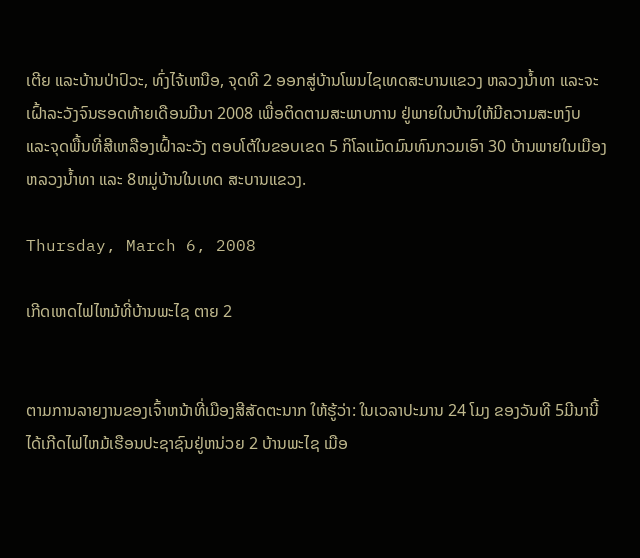ເຕີຍ ແລະບ້ານປ່າປົວະ, ທົ່ງໄຈ້ເຫນືອ, ຈຸດທີ 2 ອອກສູ່ບ້ານໂພນໄຊເທດສະບານແຂວງ ຫລວງນ້ຳທາ ແລະຈະເຝົ້າລະວັງຈົນຮອດທ້າຍເດືອນມີນາ 2008 ເພື່ອຕິດຕາມສະພາບການ ຢູ່ພາຍໃນບ້ານໃຫ້ມີຄວາມສະຫງົບ ແລະຈຸດພື້ນທີ່ສີເຫລືອງເຝົ້າລະວັງ ຕອບໂຕ້ໃນຂອບເຂດ 5 ກິໂລແມັດມົນທົນກວມເອົາ 30 ບ້ານພາຍໃນເມືອງຫລວງນ້ຳທາ ແລະ 8ຫມູ່ບ້ານໃນເທດ ສະບານແຂວງ.

Thursday, March 6, 2008

ເກີດເຫດໄຟໄຫມ້ທີ່ບ້ານພະໄຊ ຕາຍ 2


ຕາມການລາຍງານຂອງເຈົ້າຫນ້າທີ່ເມືອງສີສັດຕະນາກ ໃຫ້ຮູ້ວ່າ: ໃນເວລາປະມານ 24 ໂມງ ຂອງວັນທີ 5ມີນານີ້ ໄດ້ເກີດໄຟໄຫມ້ເຮືອນປະຊາຊົນຢູ່ຫນ່ວຍ 2 ບ້ານພະໄຊ ເມືອ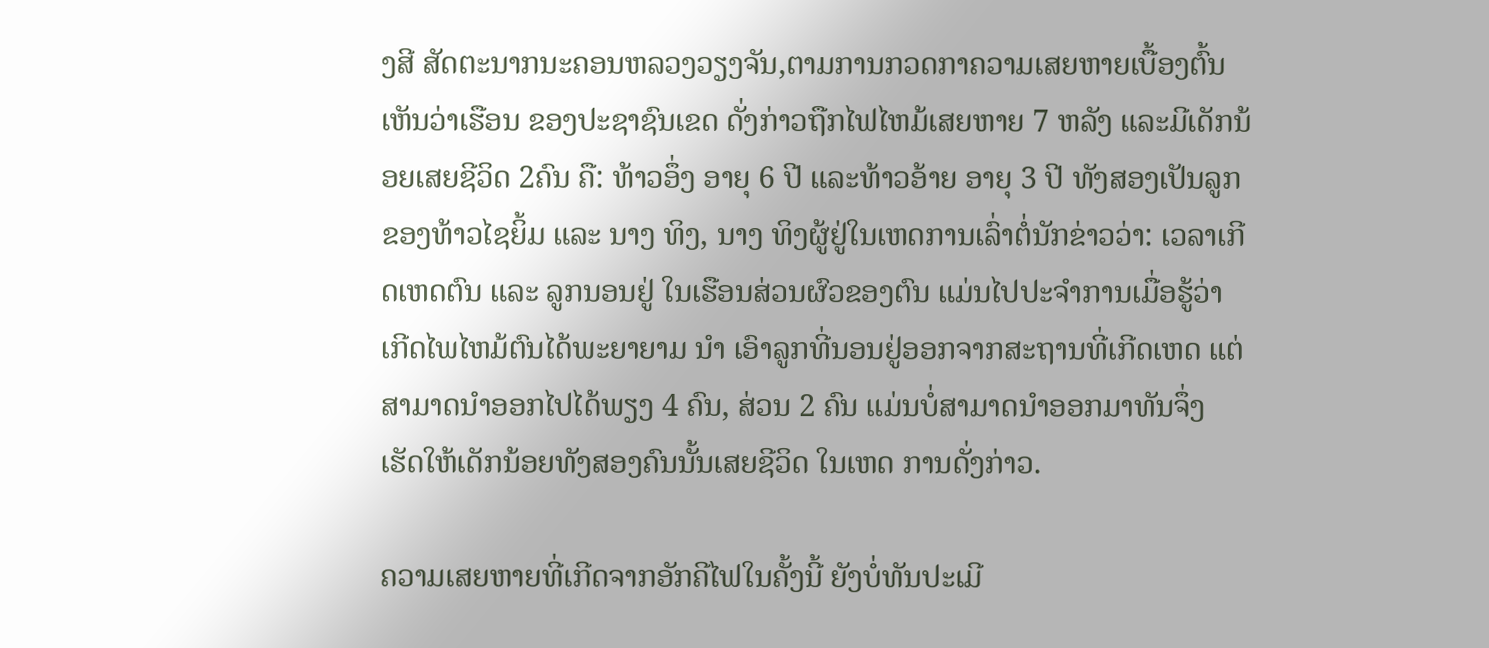ງສີ ສັດຕະນາກນະຄອນຫລວງວຽງຈັນ,ຕາມການກວດກາຄວາມເສຍຫາຍເບື້ອງຕົ້ນເຫັນວ່າເຮືອນ ຂອງປະຊາຊົນເຂດ ດັ່ງກ່າວຖືກໄຟໄຫມ້ເສຍຫາຍ 7 ຫລັງ ແລະມີເດັກນ້ອຍເສຍຊີວິດ 2ຄົນ ຄື: ທ້າວອຶ່ງ ອາຍຸ 6 ປີ ແລະທ້າວອ້າຍ ອາຍຸ 3 ປີ ທັງສອງເປັນລູກຂອງທ້າວໄຊຍິ້ມ ແລະ ນາງ ທິງ, ນາງ ທິງຜູ້ຢູ່ໃນເຫດການເລົ່າຕໍ່ນັກຂ່າວວ່າ: ເວລາເກີດເຫດຕົນ ແລະ ລູກນອນຢູ່ ໃນເຮືອນສ່ວນຜົວຂອງຕົນ ແມ່ນໄປປະຈຳການເມື່ອຮູ້ວ່າ ເກີດໄພໄຫມ້ຕົນໄດ້ພະຍາຍາມ ນຳ ເອົາລູກທີ່ນອນຢູ່ອອກຈາກສະຖານທີ່ເກີດເຫດ ແຕ່ສາມາດນຳອອກໄປໄດ້ພຽງ 4 ຄົນ, ສ່ວນ 2 ຄົນ ແມ່ນບໍ່ສາມາດນຳອອກມາທັນຈຶ່ງ ເຮັດໃຫ້ເດັກນ້ອຍທັງສອງຄົນນັ້ນເສຍຊີວິດ ໃນເຫດ ການດັ່ງກ່າວ.

ຄວາມເສຍຫາຍທີ່ເກີດຈາກອັກຄີໄຟໃນຄັ້ງນີ້ ຍັງບໍ່ທັນປະເມີ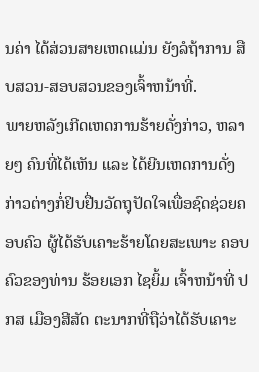ນຄ່າ ໄດ້ສ່ວນສາຍເຫດແມ່ນ ຍັງລໍຖ້າການ ສືບສວນ-ສອບສວນຂອງເຈົ້າຫນ້າທີ່.
ພາຍຫລັງເກີດເຫດການຮ້າຍດັ່ງກ່າວ, ຫລາຍໆ ຄົນທີ່ໄດ້ເຫັນ ແລະ ໄດ້ຍີນເຫດການດັ່ງ ກ່າວຕ່າງກໍ່ຢິບຢື່ນວັດຖຸປັດໃຈເພື່ອຊົດຊ່ວຍຄອບຄົວ ຜູ້ໄດ້ຮັບເຄາະຮ້າຍໂດຍສະເພາະ ຄອບ ຄົວຂອງທ່ານ ຮ້ອຍເອກ ໄຊຍິ້ມ ເຈົ້າຫນ້າທີ່ ປກສ ເມືອງສີສັດ ຕະນາກທີ່ຖືວ່າໄດ້ຮັບເຄາະ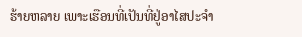ຮ້າຍຫລາຍ ເພາະເຮືອນທີ່ເປັນທີ່ຢູ່ອາໄສປະຈຳ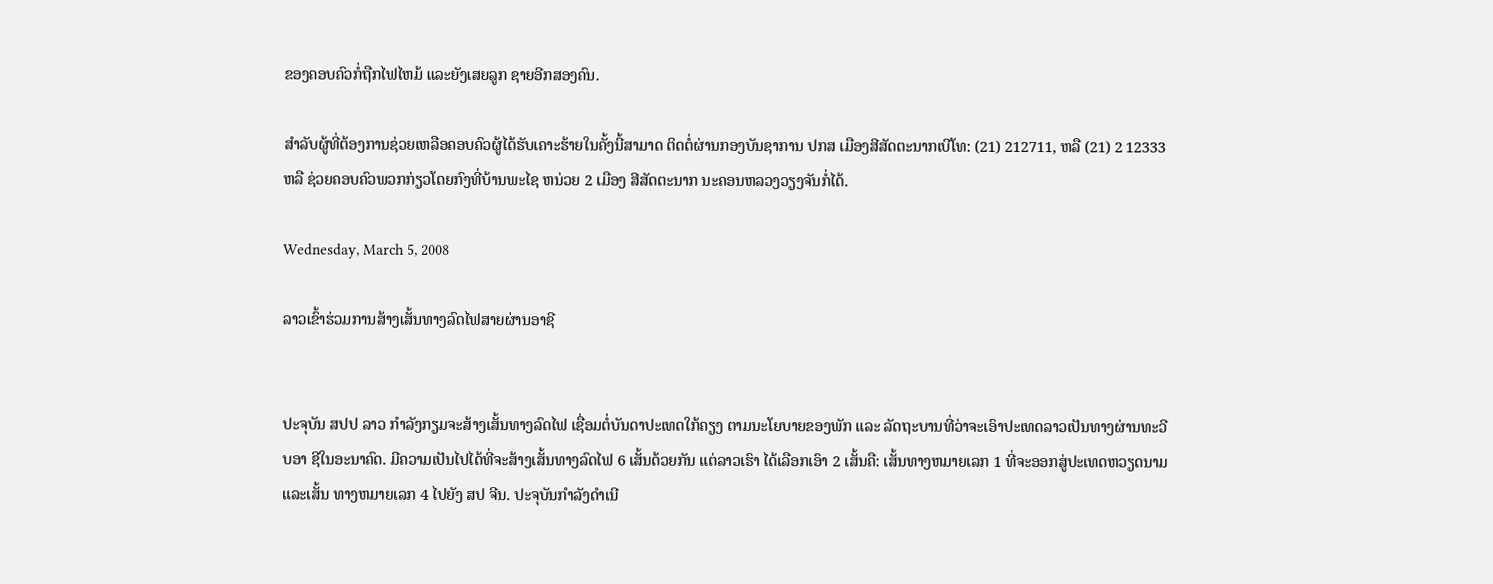ຂອງຄອບຄົວກໍ່ຖືກໄຟໄຫມ້ ແລະຍັງເສຍລູກ ຊາຍອີກສອງຄົນ.

ສຳລັບຜູ້ທີ່ຕ້ອງການຊ່ວຍເຫລືອຄອບຄົວຜູ້ໄດ້ຮັບເຄາະຮ້າຍໃນຄັ້ງນີ້ສາມາດ ຕິດຕໍ່ຜ່ານກອງບັນຊາການ ປກສ ເມືອງສີສັດຕະນາກເບີໂທ: (21) 212711, ຫລື (21) 2 12333 ຫລື ຊ່ວຍຄອບຄົວພວກກ່ຽວໂດຍກົງທີ່ບ້ານພະໄຊ ຫນ່ວຍ 2 ເມືອງ ສີສັດຕະນາກ ນະຄອນຫລວງວຽງຈັນກໍ່ໄດ້.

Wednesday, March 5, 2008

ລາວເຂົ້າຮ່ວມການສ້າງເສັ້ນທາງລົດໄຟສາຍຜ່ານອາຊີ


ປະຈຸບັນ ສປປ ລາວ ກຳລັງກຽມຈະສ້າງເສັ້ນທາງລົດໄຟ ເຊື່ອມຕໍ່ບັນດາປະເທດໃກ້ຄຽງ ຕາມນະໂຍບາຍຂອງພັກ ແລະ ລັດຖະບານທີ່ວ່າຈະເອົາປະເທດລາວເປັນທາງຜ່ານທະວີບອາ ຊີໃນອະນາຄົດ. ມີຄວາມເປັນໄປໄດ້ທີ່ຈະສ້າງເສັ້ນທາງລົດໄຟ 6 ເສັ້ນດ້ວຍກັນ ແຕ່ລາວເຮົາ ໄດ້ເລືອກເອົາ 2 ເສັ້ນຄື: ເສັ້ນທາງຫມາຍເລກ 1 ທີ່ຈະອອກສູ່ປະເທດຫວຽດນາມ ແລະເສັ້ນ ທາງຫມາຍເລກ 4 ໄປຍັງ ສປ ຈີນ. ປະຈຸບັນກຳລັງດຳເນີ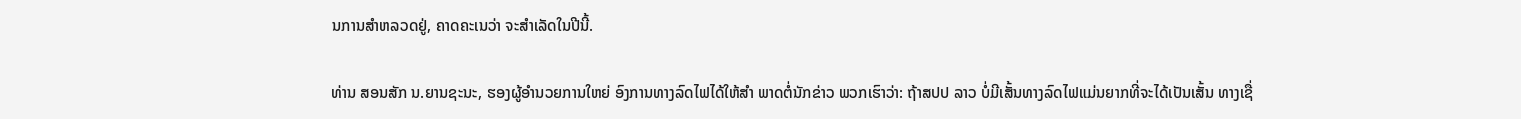ນການສຳຫລວດຢູ່, ຄາດຄະເນວ່າ ຈະສຳເລັດໃນປີນີ້.

ທ່ານ ສອນສັກ ນ.ຍານຊະນະ, ຮອງຜູ້ອຳນວຍການໃຫຍ່ ອົງການທາງລົດໄຟໄດ້ໃຫ້ສຳ ພາດຕໍ່ນັກຂ່າວ ພວກເຮົາວ່າ: ຖ້າສປປ ລາວ ບໍ່ມີເສັ້ນທາງລົດໄຟແມ່ນຍາກທີ່ຈະໄດ້ເປັນເສັ້ນ ທາງເຊື່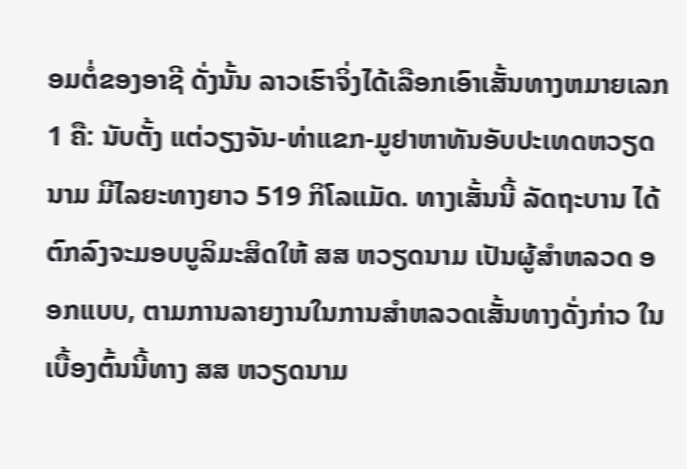ອມຕໍ່ຂອງອາຊີ ດັ່ງນັ້ນ ລາວເຮົາຈິ່ງໄດ້ເລືອກເອົາເສັ້ນທາງຫມາຍເລກ 1 ຄື: ນັບຕັ້ງ ແຕ່ວຽງຈັນ-ທ່າແຂກ-ມູຢາຫາທັນອັບປະເທດຫວຽດນາມ ມີໄລຍະທາງຍາວ 519 ກິໂລແມັດ. ທາງເສັ້ນນີ້ ລັດຖະບານ ໄດ້ຕົກລົງຈະມອບບູລິມະສິດໃຫ້ ສສ ຫວຽດນາມ ເປັນຜູ້ສຳຫລວດ ອອກແບບ, ຕາມການລາຍງານໃນການສຳຫລວດເສັ້ນທາງດັ່ງກ່າວ ໃນເບື້ອງຕົ້ນນີ້ທາງ ສສ ຫວຽດນາມ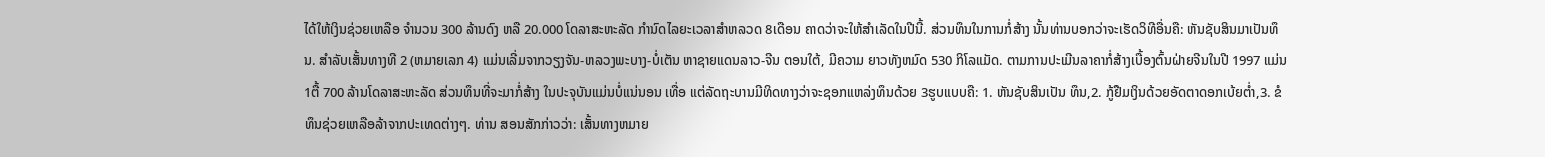ໄດ້ໃຫ້ເງິນຊ່ວຍເຫລືອ ຈຳນວນ 300 ລ້ານດົງ ຫລື 20.000 ໂດລາສະຫະລັດ ກຳນົດໄລຍະເວລາສຳຫລວດ 8ເດືອນ ຄາດວ່າຈະໃຫ້ສຳເລັດໃນປີນີ້. ສ່ວນທຶນໃນການກໍ່ສ້າງ ນັ້ນທ່ານບອກວ່າຈະເຮັດວິທີອື່ນຄື: ຫັນຊັບສິນມາເປັນທຶນ. ສຳລັບເສັ້ນທາງທີ 2 (ຫມາຍເລກ 4) ແມ່ນເລີ່ມຈາກວຽງຈັນ-ຫລວງພະບາງ-ບໍ່ເຕັນ ຫາຊາຍແດນລາວ-ຈີນ ຕອນໃຕ້, ມີຄວາມ ຍາວທັງຫມົດ 530 ກິໂລແມັດ. ຕາມການປະເມີນລາຄາກໍ່ສ້າງເບື້ອງຕົ້ນຝ່າຍຈີນໃນປີ 1997 ແມ່ນ 1ຕື້ 700 ລ້ານໂດລາສະຫະລັດ ສ່ວນທຶນທີ່ຈະມາກໍ່ສ້າງ ໃນປະຈຸບັນແມ່ນບໍ່ແນ່ນອນ ເທື່ອ ແຕ່ລັດຖະບານມີທິດທາງວ່າຈະຊອກແຫລ່ງທຶນດ້ວຍ 3ຮູບແບບຄື: 1. ຫັນຊັບສິນເປັນ ທຶນ,2. ກູ້ຢືມເງິນດ້ວຍອັດຕາດອກເບ້ຍຕ່ຳ,3. ຂໍທຶນຊ່ວຍເຫລືອລ້າຈາກປະເທດຕ່າງໆ. ທ່ານ ສອນສັກກ່າວວ່າ: ເສັ້ນທາງຫມາຍ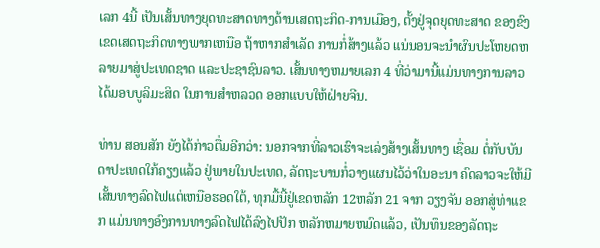ເລກ 4ນີ້ ເປັນເສັ້ນທາງຍຸດທະສາດທາງດ້ານເສດຖະກິດ-ການເມືອງ, ຕັ້ງຢູ່ຈຸດຍຸດທະສາດ ຂອງຂົງເຂດເສດຖະກິດທາງພາກເຫນືອ ຖ້າຫາກສຳເລັດ ການກໍ່ສ້າງແລ້ວ ແນ່ນອນຈະນຳຜົນປະໂຫຍດຫລາຍມາສູ່ປະເທດຊາດ ແລະປະຊາຊົນລາວ. ເສັ້ນທາງຫມາຍເລກ 4 ທີ່ວ່າມານີ້ແມ່ນທາງການລາວໄດ້ມອບບູລິມະສິດ ໃນການສຳຫລວດ ອອກແບບໃຫ້ຝ່າຍຈີນ.

ທ່ານ ສອນສັກ ຍັງໄດ້ກ່າວຕື່ມອີກວ່າ: ນອກຈາກທີ່ລາວເຮົາຈະເລ່ງສ້າງເສັ້ນທາງ ເຊື່ອມ ຕໍ່ກັບບັນດາປະເທດໃກ້ຄຽງແລ້ວ ຢູ່ພາຍໃນປະເທດ, ລັດຖະບານກໍ່ວາງແຜນໄວ້ວ່າໃນອະນາ ຄົດລາວຈະໃຫ້ມີເສັ້ນທາງລົດໄຟແຕ່ເຫນືອຮອດໃຕ້, ທຸກມື້ນີ້ຢູ່ເຂດຫລັກ 12ຫລັກ 21 ຈາກ ວຽງຈັນ ອອກສູ່ທ່າແຂກ ແມ່ນທາງອົງການທາງລົດໄຟໄດ້ລົງໄປປັກ ຫລັກຫມາຍຫມົດແລ້ວ, ເປັນທຶນຂອງລັດຖະ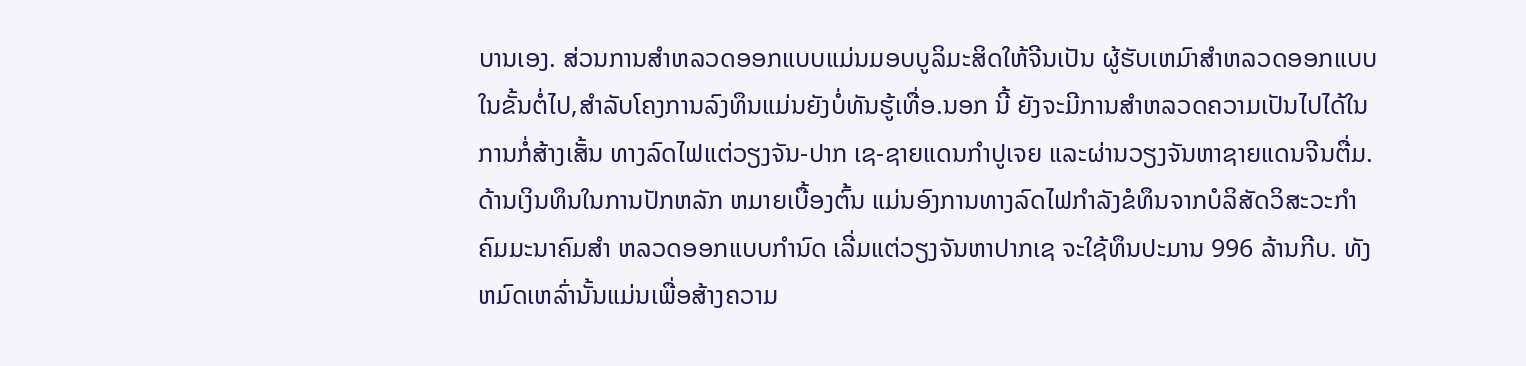ບານເອງ. ສ່ວນການສຳຫລວດອອກແບບແມ່ນມອບບູລິມະສິດໃຫ້ຈີນເປັນ ຜູ້ຮັບເຫມົາສຳຫລວດອອກແບບໃນຂັ້ນຕໍ່ໄປ,ສຳລັບໂຄງການລົງທຶນແມ່ນຍັງບໍ່ທັນຮູ້ເທື່ອ.ນອກ ນີ້ ຍັງຈະມີການສຳຫລວດຄວາມເປັນໄປໄດ້ໃນການກໍ່ສ້າງເສັ້ນ ທາງລົດໄຟແຕ່ວຽງຈັນ-ປາກ ເຊ-ຊາຍແດນກຳປູເຈຍ ແລະຜ່ານວຽງຈັນຫາຊາຍແດນຈີນຕື່ມ.ດ້ານເງິນທຶນໃນການປັກຫລັກ ຫມາຍເບື້ອງຕົ້ນ ແມ່ນອົງການທາງລົດໄຟກຳລັງຂໍທຶນຈາກບໍລິສັດວິສະວະກຳຄົມມະນາຄົມສຳ ຫລວດອອກແບບກຳນົດ ເລີ່ມແຕ່ວຽງຈັນຫາປາກເຊ ຈະໃຊ້ທຶນປະມານ 996 ລ້ານກີບ. ທັງ ຫມົດເຫລົ່ານັ້ນແມ່ນເພື່ອສ້າງຄວາມ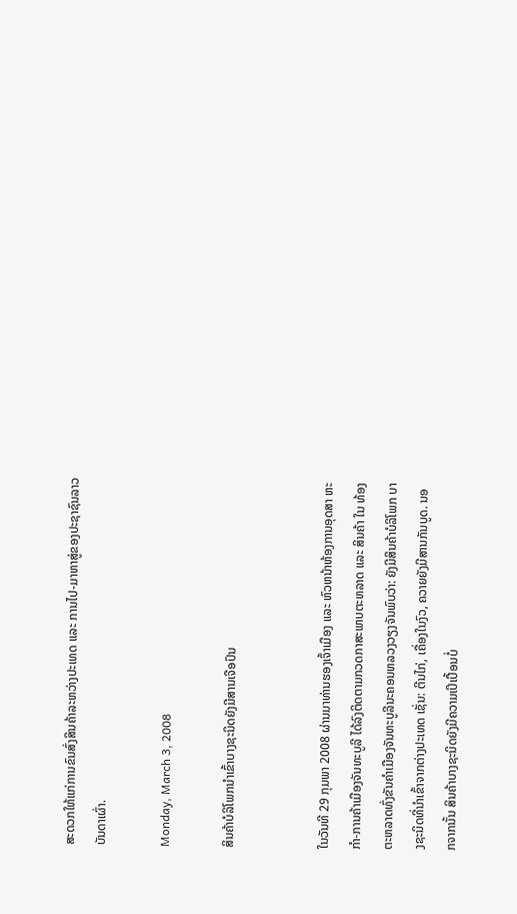ສະດວກໃຫ້ແກ່ການຂົນສົ່ງສິນຄ້າລະຫວ່າງປະເທດ ແລະ ການໄປ-ມາຫາສູ່ຂອງປະຊາຊົນລາວບັນດາເຜົ່າ.

Monday, March 3, 2008

ສິນຄ້າບໍລິໂພກນຳເຂົ້າບາງຊະນິດຍັງມີສານເຈືອປົນ


ໃນວັນທີ 29 ກຸມພາ 2008 ຜ່ານມາທ່ານຮອງເຈົ້າເມືອງ ແລະ ຫົວຫນ້າຫ້ອງການອຸດສາ ຫະກຳ-ການຄ້າເມືອງຈັນທະບູລີ ໄດ້ລົງຕິດຕາມກວດກາສະພາບຕະຫລາດ ແລະ ສິນຄ້າ ໃນ ທ້ອງຕະຫລາດທົ່ງຂັນຄຳເມືອງຈັນທະບູລີນະຄອນຫລວງວຽງຈັນພົບວ່າ: ຍັງມີສິນຄ້າບໍລິໂພກ ບາງຊະນິດທີ່ນຳເຂົ້າຈາກຕ່າງປະເທດ ເຊັ່ນ: ຕີນໄກ່, ເຄື່ອງໃນງົວ, ຄວາຍຍັງມີສານກັນບູດ. ນອກຈາກນັ້ນ ສິນຄ້າບາງຊະນິດຍັງມີຄວາມເປິເປື້ອນບໍ່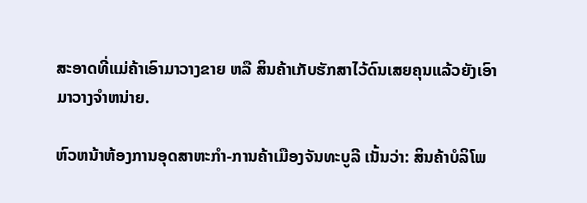ສະອາດທີ່ແມ່ຄ້າເອົາມາວາງຂາຍ ຫລື ສິນຄ້າເກັບຮັກສາໄວ້ດົນເສຍຄຸນແລ້ວຍັງເອົາມາວາງຈຳຫນ່າຍ.

ຫົວຫນ້າຫ້ອງການອຸດສາຫະກຳ-ການຄ້າເມືອງຈັນທະບູລີ ເນັ້ນວ່າ: ສິນຄ້າບໍລິໂພ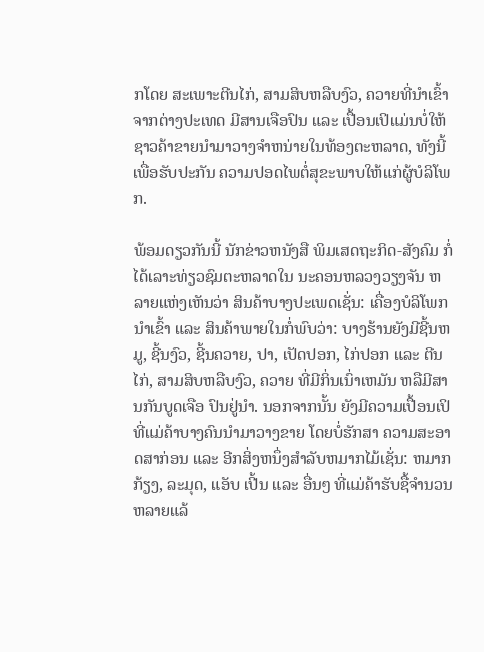ກໂດຍ ສະເພາະຕີນໄກ່, ສາມສິບຫລືບງົວ, ຄວາຍທີ່ນຳເຂົ້າຈາກຕ່າງປະເທດ ມີສານເຈືອປົນ ແລະ ເປື້ອນເປິແມ່ນບໍ່ໃຫ້ຊາວຄ້າຂາຍນຳມາວາງຈຳຫນ່າຍໃນທ້ອງຕະຫລາດ, ທັງນີ້ເພື່ອຮັບປະກັນ ຄວາມປອດໄພຕໍ່ສຸຂະພາບໃຫ້ແກ່ຜູ້ບໍລິໂພກ.

ພ້ອມດຽວກັນນີ້ ນັກຂ່າວຫນັງສື ພິມເສດຖະກິດ-ສັງຄົມ ກໍ່ໄດ້ເລາະທ່ຽວຊົມຕະຫລາດໃນ ນະຄອນຫລວງວຽງຈັນ ຫລາຍແຫ່ງເຫັນວ່າ ສິນຄ້າບາງປະເພດເຊັ່ນ: ເຄື່ອງບໍລິໂພກນຳເຂົ້າ ແລະ ສິນຄ້າພາຍໃນກໍ່ພົບວ່າ: ບາງຮ້ານຍັງມີຊີ້ນຫມູ, ຊີ້ນງົວ, ຊີ້ນຄວາຍ, ປາ, ເປັດປອກ, ໄກ່ປອກ ແລະ ຕີນໄກ່, ສາມສິບຫລືບງົວ, ຄວາຍ ທີ່ມີກິ່ນເນົ່າເຫມັນ ຫລືມີສານກັນບູດເຈືອ ປົນຢູ່ນຳ. ນອກຈາກນັ້ນ ຍັງມີຄວາມເປື້ອນເປິທີ່ແມ່ຄ້າບາງຄົນນຳມາວາງຂາຍ ໂດຍບໍ່ຮັກສາ ຄວາມສະອາດສາກ່ອນ ແລະ ອີກສິ່ງຫນຶ່ງສຳລັບຫມາກໄມ້ເຊັ່ນ: ຫມາກກ້ຽງ, ລະມຸດ, ແອັບ ເປີ້ນ ແລະ ອື່ນໆ ທີ່ແມ່ຄ້າຮັບຊື້ຈຳນວນຫລາຍແລ້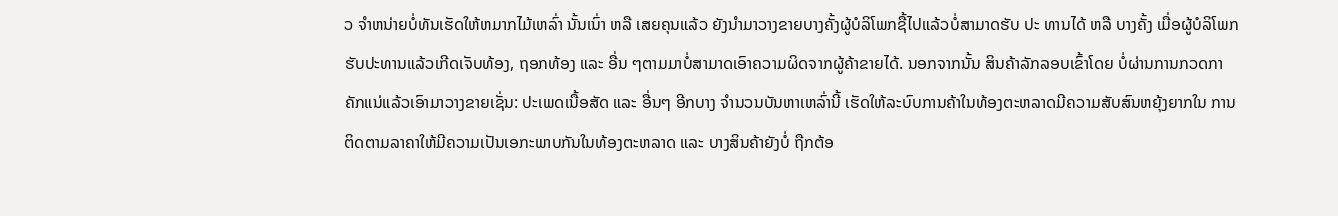ວ ຈຳຫນ່າຍບໍ່ທັນເຮັດໃຫ້ຫມາກໄມ້ເຫລົ່າ ນັ້ນເນົ່າ ຫລື ເສຍຄຸນແລ້ວ ຍັງນຳມາວາງຂາຍບາງຄັ້ງຜູ້ບໍລິໂພກຊື້ໄປແລ້ວບໍ່ສາມາດຮັບ ປະ ທານໄດ້ ຫລື ບາງຄັ້ງ ເມື່ອຜູ້ບໍລິໂພກຮັບປະທານແລ້ວເກີດເຈັບທ້ອງ, ຖອກທ້ອງ ແລະ ອື່ນ ໆຕາມມາບໍ່ສາມາດເອົາຄວາມຜິດຈາກຜູ້ຄ້າຂາຍໄດ້. ນອກຈາກນັ້ນ ສິນຄ້າລັກລອບເຂົ້າໂດຍ ບໍ່ຜ່ານການກວດກາຄັກແນ່ແລ້ວເອົາມາວາງຂາຍເຊັ່ນ: ປະເພດເນື້ອສັດ ແລະ ອື່ນໆ ອີກບາງ ຈຳນວນບັນຫາເຫລົ່ານີ້ ເຮັດໃຫ້ລະບົບການຄ້າໃນທ້ອງຕະຫລາດມີຄວາມສັບສົນຫຍຸ້ງຍາກໃນ ການຕິດຕາມລາຄາໃຫ້ມີຄວາມເປັນເອກະພາບກັນໃນທ້ອງຕະຫລາດ ແລະ ບາງສິນຄ້າຍັງບໍ່ ຖືກຕ້ອ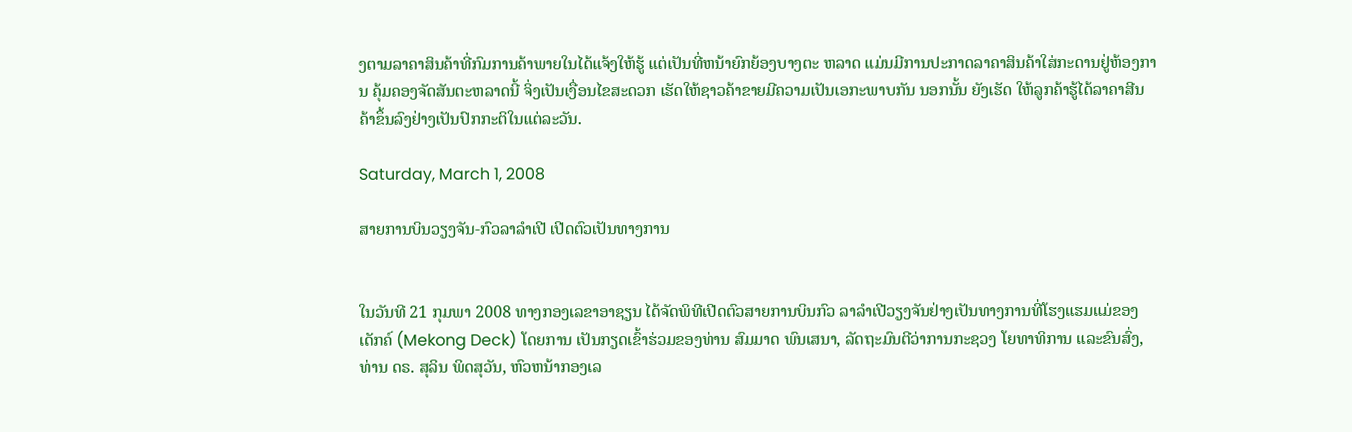ງຕາມລາຄາສິນຄ້າທີ່ກົມການຄ້າພາຍໃນໄດ້ແຈ້ງໃຫ້ຮູ້ ແຕ່ເປັນທີ່ຫນ້າຍົກຍ້ອງບາງຕະ ຫລາດ ແມ່ນມີການປະກາດລາຄາສິນຄ້າໃສ່ກະດານຢູ່ຫ້ອງການ ຄຸ້ມຄອງຈັດສັນຕະຫລາດນີ້ ຈິ່ງເປັນເງື່ອນໄຂສະດວກ ເຮັດໃຫ້ຊາວຄ້າຂາຍມີຄວາມເປັນເອກະພາບກັນ ນອກນັ້ນ ຍັງເຮັດ ໃຫ້ລູກຄ້າຮູ້ໄດ້ລາຄາສີນຄ້າຂຶ້ນລົງຢ່າງເປັນປົກກະຕິໃນແຕ່ລະວັນ.

Saturday, March 1, 2008

ສາຍການບິນວຽງຈັນ-ກົວລາລຳເປີ ເປີດຕົວເປັນທາງການ


ໃນວັນທີ 21 ກຸມພາ 2008 ທາງກອງເລຂາອາຊຽນ ໄດ້ຈັດພິທີເປີດຕົວສາຍການບິນກົວ ລາລຳເປີວຽງຈັນຢ່າງເປັນທາງການທີ່ໂຮງແຮມແມ່ຂອງເດັກຄ໌ (Mekong Deck) ໂດຍການ ເປັນກຽດເຂົ້າຮ່ວມຂອງທ່ານ ສົມມາດ ພົນເສນາ, ລັດຖະມົນຕີວ່າການກະຊວງ ໂຍທາທິການ ແລະຂົນສົ່ງ, ທ່ານ ດຣ. ສຸລິນ ພິດສຸວັນ, ຫົວຫນ້າກອງເລ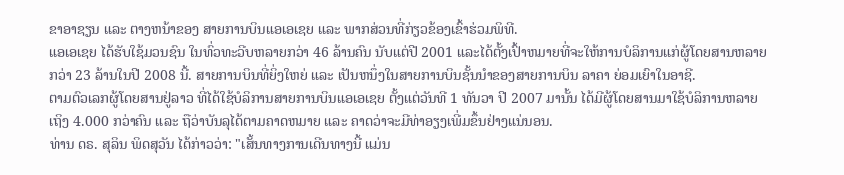ຂາອາຊຽນ ແລະ ຕາງຫນ້າຂອງ ສາຍການບິນແອເອເຊຍ ແລະ ພາກສ່ວນທີ່ກ່ຽວຂ້ອງເຂົ້າຮ່ວມພິທີ.
ແອເອເຊຍ ໄດ້ຮັບໃຊ້ມວນຊົນ ໃນທົ່ວທະວີບຫລາຍກວ່າ 46 ລ້ານຄົນ ນັບແຕ່ປີ 2001 ແລະໄດ້ຕັ້ງເປົ້າຫມາຍທີ່ຈະໃຫ້ການບໍລິການແກ່ຜູ້ໂດຍສານຫລາຍກວ່າ 23 ລ້ານໃນປີ 2008 ນີ້. ສາຍການບິນທີ່ຍິ່ງໃຫຍ່ ແລະ ເປັນຫນຶ່ງໃນສາຍການບິນຊັ້ນນຳຂອງສາຍການບິນ ລາຄາ ຍ່ອມເຍົາໃນອາຊີ.
ຕາມຕົວເລກຜູ້ໂດຍສານຢູ່ລາວ ທີ່ໄດ້ໃຊ້ບໍລິການສາຍການບິນແອເອເຊຍ ຕັ້ງແຕ່ວັນທີ 1 ທັນວາ ປີ 2007 ມານັ້ນ ໄດ້ມີຜູ້ໂດຍສານມາໃຊ້ບໍລິການຫລາຍເຖິງ 4.000 ກວ່າຄົນ ແລະ ຖືວ່າບັນລຸໄດ້ຕາມຄາດຫມາຍ ແລະ ຄາດວ່າຈະມີທ່າອຽງເພີ່ມຂຶ້ນຢ່າງແນ່ນອນ.
ທ່ານ ດຣ. ສຸລິນ ພິດສຸວັນ ໄດ້ກ່າວວ່າ: "ເສັ້ນທາງການເດີນທາງນີ້ ແມ່ນ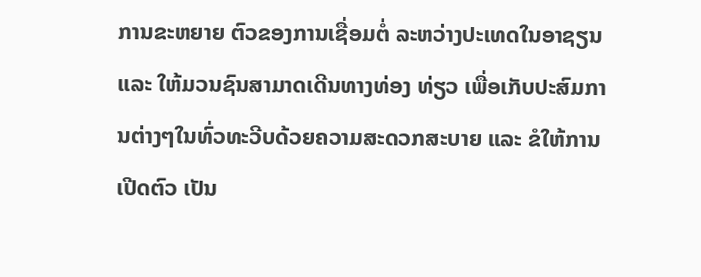ການຂະຫຍາຍ ຕົວຂອງການເຊື່ອມຕໍ່ ລະຫວ່າງປະເທດໃນອາຊຽນ ແລະ ໃຫ້ມວນຊົນສາມາດເດີນທາງທ່ອງ ທ່ຽວ ເພື່ອເກັບປະສົມການຕ່າງໆໃນທົ່ວທະວີບດ້ວຍຄວາມສະດວກສະບາຍ ແລະ ຂໍໃຫ້ການ ເປີດຕົວ ເປັນ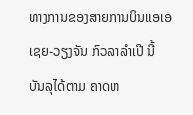ທາງການຂອງສາຍການບິນແອເອເຊຍ-ວຽງຈັນ ກົວລາລຳເປີ ນີ້ ບັນລຸໄດ້ຕາມ ຄາດຫ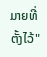ມາຍທີ່ຕັ້ງໄວ້"